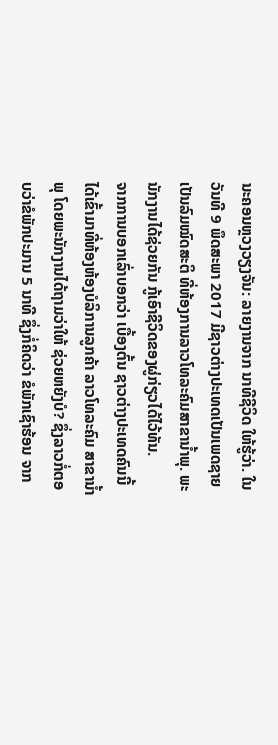ນະຄອນຫຼວງວຽງຈັນ: ລາຍງານຈາກ ນາທີຊີວິດ ໃຫ້ຮູ້ວ່າ. ໃນວັນທີ 9 ພຶດສະພາ 2017 ມີຊາວຕ່າງປະເທດເປັນເພດຊາຍ ເປັນລົມໝົດສະຕິ ທີ່ຫ້ອງການລາວໂທລະຄົມສາຂານ້ຳພຸ. ພະນັກງານໄດ້ຊ່ວຍກັນ ກູ້ເອົາຊີວິດຂອງຜູ່ກ່ຽວໄດ້ໄວ້ທັນ.
ຈາກການບອກເລົ່າບອກວ່າ ເບື້ອງຕົ້ນ ຊາວຕ່າງປະເທດຄົນນີ້ໄດ້ເຂົ້າມາທີ່ຫ້ອງຫ້ອງບໍລິການລູກຄ້າ ລາວໂທລະຄົມ ສາຂານ້ຳພຸ ໂດຍພະນັກງານໄດ້ຖາມວ່າໃຫ້ ຊ່ວຍຫຍັງບໍ? ຊຶ່ງລາວກໍ່ຕອບວ່າຂໍພັກປະມານ 5 ນາທີ ຊຶ່ງກໍ່ຄິດວ່າ ຂໍພັກເຊົາຮ້ອນ ຈາກ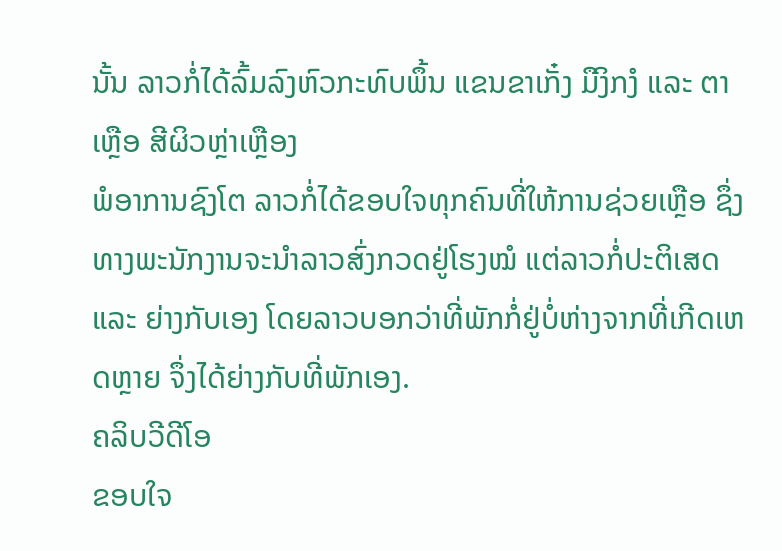ນັ້ນ ລາວກໍ່ໄດ້ລົ້ມລົງຫົວກະທົບພຶ້ນ ແຂນຂາເກັ໋ງ ມືງິກງໍ ແລະ ຕາເຫຼືອ ສີຜິວຫຼ່າເຫຼືອງ
ພໍອາການຊົງໂຕ ລາວກໍ່ໄດ້ຂອບໃຈທຸກຄົນທີ່ໃຫ້ການຊ່ວຍເຫຼືອ ຊຶ່ງທາງພະນັກງານຈະນຳລາວສົ່ງກວດຢູ່ໂຮງໝໍ ແຕ່ລາວກໍ່ປະຕິເສດ ແລະ ຍ່າງກັບເອງ ໂດຍລາວບອກວ່າທີ່ພັກກໍ່ຢູ່ບໍ່ຫ່າງຈາກທີ່ເກີດເຫດຫຼາຍ ຈຶ່ງໄດ້ຍ່າງກັບທີ່ພັກເອງ.
ຄລິບວີດີໂອ
ຂອບໃຈ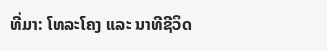ທີ່ມາ: ໂທລະໂຄງ ແລະ ນາທີຊີວິດ